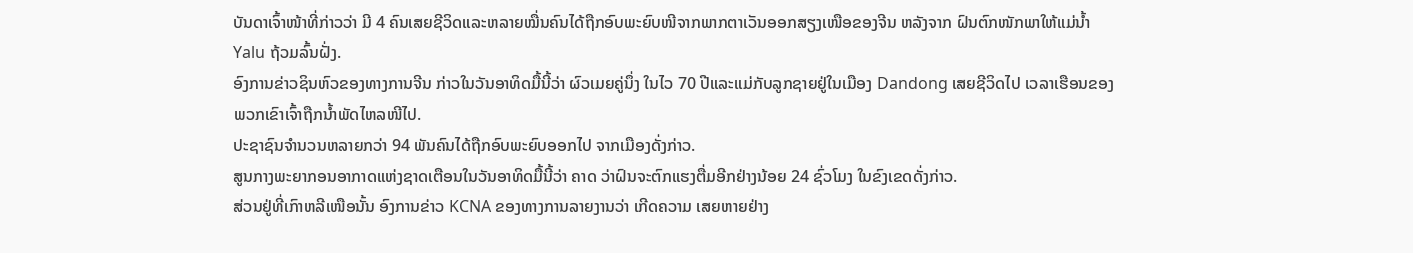ບັນດາເຈົ້າໜ້າທີ່ກ່າວວ່າ ມີ 4 ຄົນເສຍຊີວິດແລະຫລາຍໝື່ນຄົນໄດ້ຖືກອົບພະຍົບໜີຈາກພາກຕາເວັນອອກສຽງເໜືອຂອງຈີນ ຫລັງຈາກ ຝົນຕົກໜັກພາໃຫ້ແມ່ນໍ້າ Yalu ຖ້ວມລົ້ນຝັ່ງ.
ອົງການຂ່າວຊິນຫົວຂອງທາງການຈີນ ກ່າວໃນວັນອາທິດມື້ນີ້ວ່າ ຜົວເມຍຄູ່ນຶ່ງ ໃນໄວ 70 ປີແລະແມ່ກັບລູກຊາຍຢູ່ໃນເມືອງ Dandong ເສຍຊີວິດໄປ ເວລາເຮືອນຂອງພວກເຂົາເຈົ້າຖືກນໍ້າພັດໄຫລໜີໄປ.
ປະຊາຊົນຈໍານວນຫລາຍກວ່າ 94 ພັນຄົນໄດ້ຖືກອົບພະຍົບອອກໄປ ຈາກເມືອງດັ່ງກ່າວ.
ສູນກາງພະຍາກອນອາກາດແຫ່ງຊາດເຕືອນໃນວັນອາທິດມື້ນີ້ວ່າ ຄາດ ວ່າຝົນຈະຕົກແຮງຕື່ມອີກຢ່າງນ້ອຍ 24 ຊົ່ວໂມງ ໃນຂົງເຂດດັ່ງກ່າວ.
ສ່ວນຢູ່ທີ່ເກົາຫລີເໜືອນັ້ນ ອົງການຂ່າວ KCNA ຂອງທາງການລາຍງານວ່າ ເກີດຄວາມ ເສຍຫາຍຢ່າງ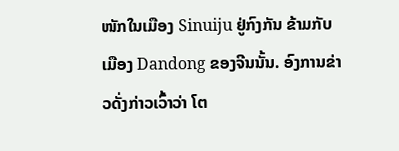ໜັກໃນເມືອງ Sinuiju ຢູ່ກົງກັນ ຂ້າມກັບເມືອງ Dandong ຂອງຈີນນັ້ນ. ອົງການຂ່າວດັ່ງກ່າວເວົ້າວ່າ ໂຕ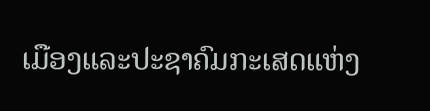ເມືອງແລະປະຊາຄົມກະເສດແຫ່ງ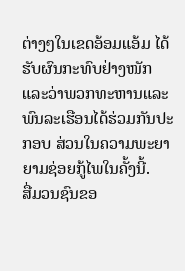ຕ່າງໆໃນເຂດອ້ອມແອ້ມ ໄດ້ຮັບຜົນກະທົບຢ່າງໜັກ ແລະວ່າພວກທະຫານແລະພົນລະເຮືອນໄດ້ຮ່ວມກັນປະກອບ ສ່ວນໃນຄວາມພະຍາຍາມຊ່ອຍກູ້ໄພໃນຄັ້ງນີ້.
ສື່ມວນຊົນຂອ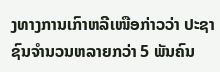ງທາງການເກົາຫລີເໜືອກ່າວວ່າ ປະຊາຊົນຈໍານວນຫລາຍກວ່າ 5 ພັນຄົນ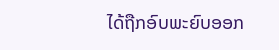ໄດ້ຖືກອົບພະຍົບອອກ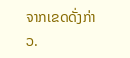ຈາກເຂດດັ່ງກ່າວ.